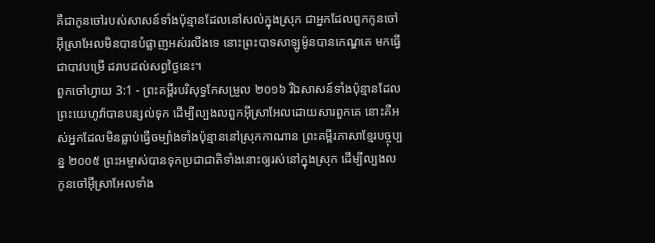គឺជាកូនចៅរបស់សាសន៍ទាំងប៉ុន្មានដែលនៅសល់ក្នុងស្រុក ជាអ្នកដែលពួកកូនចៅអ៊ីស្រាអែលមិនបានបំផ្លាញអស់រលីងទេ នោះព្រះបាទសាឡូម៉ូនបានកេណ្ឌគេ មកធ្វើជាបាវបម្រើ ដរាបដល់សព្វថ្ងៃនេះ។
ពួកចៅហ្វាយ 3:1 - ព្រះគម្ពីរបរិសុទ្ធកែសម្រួល ២០១៦ រីឯសាសន៍ទាំងប៉ុន្មានដែលព្រះយេហូវ៉ាបានបន្សល់ទុក ដើម្បីល្បងលពួកអ៊ីស្រាអែលដោយសារពួកគេ នោះគឺអស់អ្នកដែលមិនធ្លាប់ធ្វើចម្បាំងទាំងប៉ុន្មាននៅស្រុកកាណាន ព្រះគម្ពីរភាសាខ្មែរបច្ចុប្បន្ន ២០០៥ ព្រះអម្ចាស់បានទុកប្រជាជាតិទាំងនោះឲ្យរស់នៅក្នុងស្រុក ដើម្បីល្បងលកូនចៅអ៊ីស្រាអែលទាំង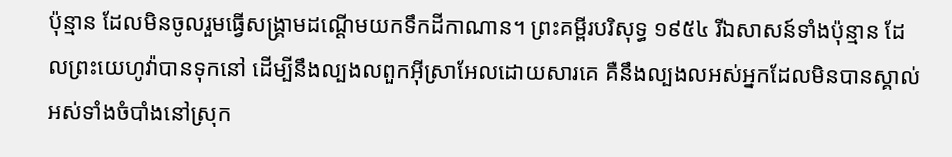ប៉ុន្មាន ដែលមិនចូលរួមធ្វើសង្គ្រាមដណ្ដើមយកទឹកដីកាណាន។ ព្រះគម្ពីរបរិសុទ្ធ ១៩៥៤ រីឯសាសន៍ទាំងប៉ុន្មាន ដែលព្រះយេហូវ៉ាបានទុកនៅ ដើម្បីនឹងល្បងលពួកអ៊ីស្រាអែលដោយសារគេ គឺនឹងល្បងលអស់អ្នកដែលមិនបានស្គាល់អស់ទាំងចំបាំងនៅស្រុក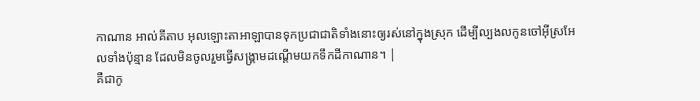កាណាន អាល់គីតាប អុលឡោះតាអាឡាបានទុកប្រជាជាតិទាំងនោះឲ្យរស់នៅក្នុងស្រុក ដើម្បីល្បងលកូនចៅអ៊ីស្រអែលទាំងប៉ុន្មាន ដែលមិនចូលរួមធ្វើសង្គ្រាមដណ្តើមយកទឹកដីកាណាន។ |
គឺជាកូ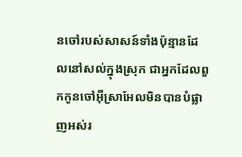នចៅរបស់សាសន៍ទាំងប៉ុន្មានដែលនៅសល់ក្នុងស្រុក ជាអ្នកដែលពួកកូនចៅអ៊ីស្រាអែលមិនបានបំផ្លាញអស់រ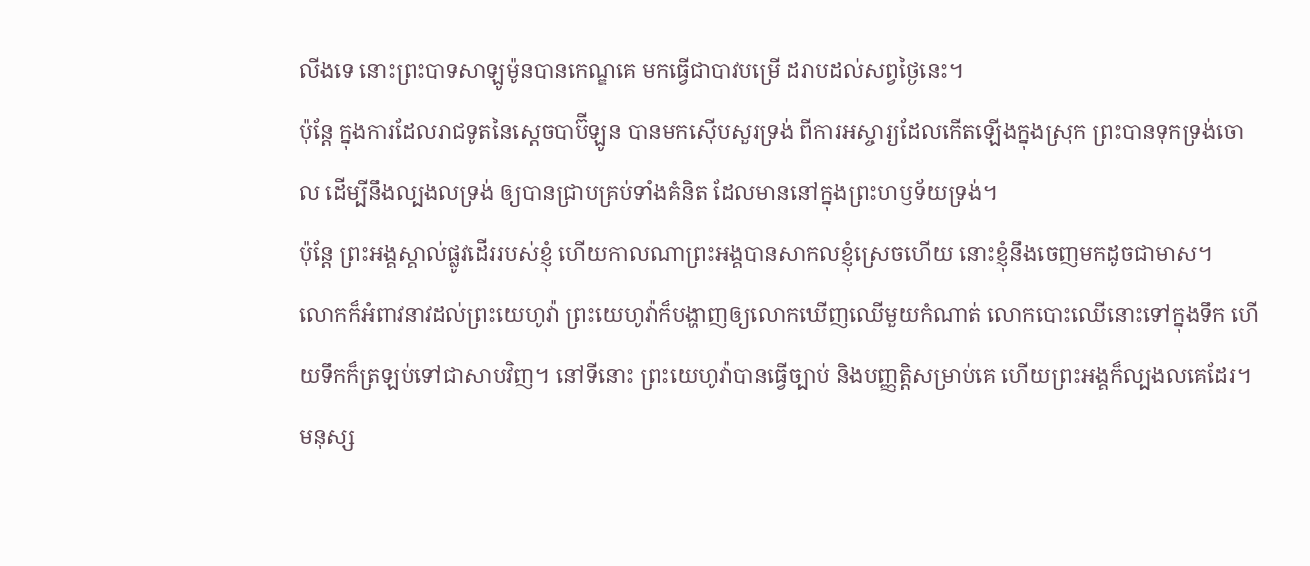លីងទេ នោះព្រះបាទសាឡូម៉ូនបានកេណ្ឌគេ មកធ្វើជាបាវបម្រើ ដរាបដល់សព្វថ្ងៃនេះ។
ប៉ុន្តែ ក្នុងការដែលរាជទូតនៃស្តេចបាប៊ីឡូន បានមកស៊ើបសួរទ្រង់ ពីការអស្ចារ្យដែលកើតឡើងក្នុងស្រុក ព្រះបានទុកទ្រង់ចោល ដើម្បីនឹងល្បងលទ្រង់ ឲ្យបានជ្រាបគ្រប់ទាំងគំនិត ដែលមាននៅក្នុងព្រះហឫទ័យទ្រង់។
ប៉ុន្តែ ព្រះអង្គស្គាល់ផ្លូវដើររបស់ខ្ញុំ ហើយកាលណាព្រះអង្គបានសាកលខ្ញុំស្រេចហើយ នោះខ្ញុំនឹងចេញមកដូចជាមាស។
លោកក៏អំពាវនាវដល់ព្រះយេហូវ៉ា ព្រះយេហូវ៉ាក៏បង្ហាញឲ្យលោកឃើញឈើមួយកំណាត់ លោកបោះឈើនោះទៅក្នុងទឹក ហើយទឹកក៏ត្រឡប់ទៅជាសាបវិញ។ នៅទីនោះ ព្រះយេហូវ៉ាបានធ្វើច្បាប់ និងបញ្ញត្តិសម្រាប់គេ ហើយព្រះអង្គក៏ល្បងលគេដែរ។
មនុស្ស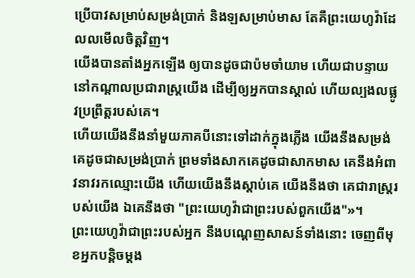ប្រើបាវសម្រាប់សម្រង់ប្រាក់ និងឡសម្រាប់មាស តែគឺព្រះយេហូវ៉ាដែលលមើលចិត្តវិញ។
យើងបានតាំងអ្នកឡើង ឲ្យបានដូចជាប៉មចាំយាម ហើយជាបន្ទាយនៅកណ្ដាលប្រជារាស្ត្រយើង ដើម្បីឲ្យអ្នកបានស្គាល់ ហើយល្បងលផ្លូវប្រព្រឹត្តរបស់គេ។
ហើយយើងនឹងនាំមួយភាគបីនោះទៅដាក់ក្នុងភ្លើង យើងនឹងសម្រង់គេដូចជាសម្រង់ប្រាក់ ព្រមទាំងសាកគេដូចជាសាកមាស គេនឹងអំពាវនាវរកឈ្មោះយើង ហើយយើងនឹងស្តាប់គេ យើងនឹងថា គេជារាស្ត្ររបស់យើង ឯគេនឹងថា "ព្រះយេហូវ៉ាជាព្រះរបស់ពួកយើង"»។
ព្រះយេហូវ៉ាជាព្រះរបស់អ្នក នឹងបណ្តេញសាសន៍ទាំងនោះ ចេញពីមុខអ្នកបន្តិចម្តង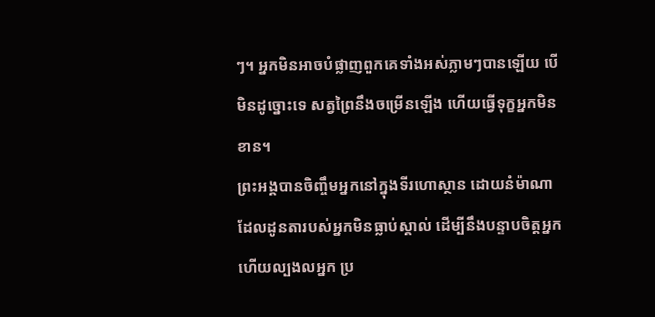ៗ។ អ្នកមិនអាចបំផ្លាញពួកគេទាំងអស់ភ្លាមៗបានឡើយ បើមិនដូច្នោះទេ សត្វព្រៃនឹងចម្រើនឡើង ហើយធ្វើទុក្ខអ្នកមិនខាន។
ព្រះអង្គបានចិញ្ចឹមអ្នកនៅក្នុងទីរហោស្ថាន ដោយនំម៉ាណាដែលដូនតារបស់អ្នកមិនធ្លាប់ស្គាល់ ដើម្បីនឹងបន្ទាបចិត្តអ្នក ហើយល្បងលអ្នក ប្រ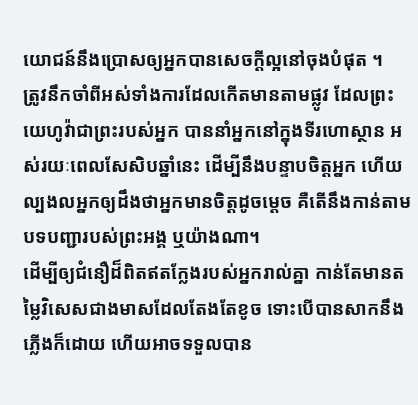យោជន៍នឹងប្រោសឲ្យអ្នកបានសេចក្ដីល្អនៅចុងបំផុត ។
ត្រូវនឹកចាំពីអស់ទាំងការដែលកើតមានតាមផ្លូវ ដែលព្រះយេហូវ៉ាជាព្រះរបស់អ្នក បាននាំអ្នកនៅក្នុងទីរហោស្ថាន អស់រយៈពេលសែសិបឆ្នាំនេះ ដើម្បីនឹងបន្ទាបចិត្តអ្នក ហើយល្បងលអ្នកឲ្យដឹងថាអ្នកមានចិត្តដូចម្ដេច គឺតើនឹងកាន់តាមបទបញ្ជារបស់ព្រះអង្គ ឬយ៉ាងណា។
ដើម្បីឲ្យជំនឿដ៏ពិតឥតក្លែងរបស់អ្នករាល់គ្នា កាន់តែមានតម្លៃវិសេសជាងមាសដែលតែងតែខូច ទោះបើបានសាកនឹងភ្លើងក៏ដោយ ហើយអាចទទួលបាន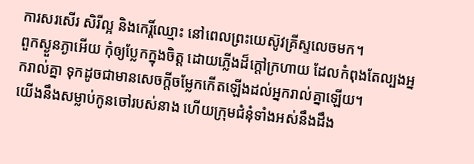ការសរសើរ សិរីល្អ និងកេរ្តិ៍ឈ្មោះ នៅពេលព្រះយេស៊ូវគ្រីស្ទលេចមក។
ពួកស្ងួនភ្ងាអើយ កុំឲ្យប្លែកក្នុងចិត្ត ដោយភ្លើងដ៏ក្តៅក្រហាយ ដែលកំពុងតែល្បងអ្នករាល់គ្នា ទុកដូចជាមានសេចក្តីចម្លែកកើតឡើងដល់អ្នករាល់គ្នាឡើយ។
យើងនឹងសម្លាប់កូនចៅរបស់នាង ហើយក្រុមជំនុំទាំងអស់នឹងដឹង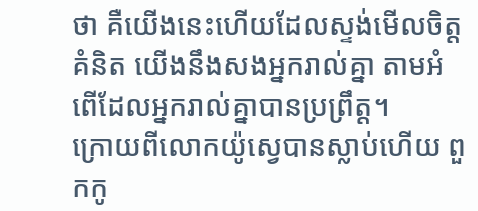ថា គឺយើងនេះហើយដែលស្ទង់មើលចិត្តគំនិត យើងនឹងសងអ្នករាល់គ្នា តាមអំពើដែលអ្នករាល់គ្នាបានប្រព្រឹត្ត។
ក្រោយពីលោកយ៉ូស្វេបានស្លាប់ហើយ ពួកកូ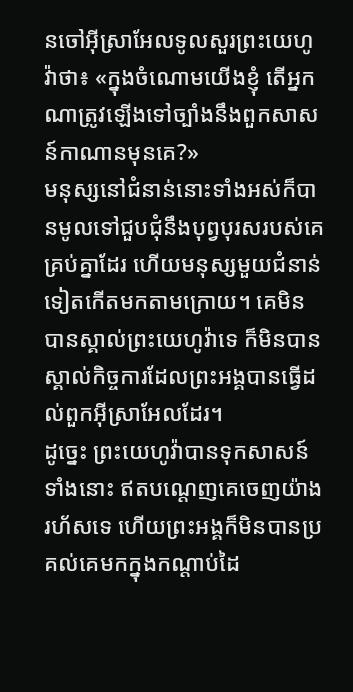នចៅអ៊ីស្រាអែលទូលសួរព្រះយេហូវ៉ាថា៖ «ក្នុងចំណោមយើងខ្ញុំ តើអ្នកណាត្រូវឡើងទៅច្បាំងនឹងពួកសាសន៍កាណានមុនគេ?»
មនុស្សនៅជំនាន់នោះទាំងអស់ក៏បានមូលទៅជួបជុំនឹងបុព្វបុរសរបស់គេគ្រប់គ្នាដែរ ហើយមនុស្សមួយជំនាន់ទៀតកើតមកតាមក្រោយ។ គេមិនបានស្គាល់ព្រះយេហូវ៉ាទេ ក៏មិនបានស្គាល់កិច្ចការដែលព្រះអង្គបានធ្វើដល់ពួកអ៊ីស្រាអែលដែរ។
ដូច្នេះ ព្រះយេហូវ៉ាបានទុកសាសន៍ទាំងនោះ ឥតបណ្តេញគេចេញយ៉ាងរហ័សទេ ហើយព្រះអង្គក៏មិនបានប្រគល់គេមកក្នុងកណ្ដាប់ដៃ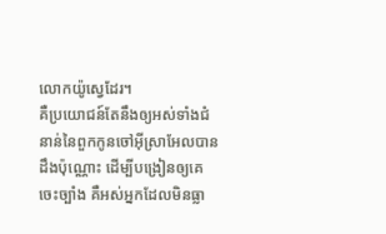លោកយ៉ូស្វេដែរ។
គឺប្រយោជន៍តែនឹងឲ្យអស់ទាំងជំនាន់នៃពួកកូនចៅអ៊ីស្រាអែលបានដឹងប៉ុណ្ណោះ ដើម្បីបង្រៀនឲ្យគេចេះច្បាំង គឺអស់អ្នកដែលមិនធ្លា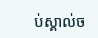ប់ស្គាល់ច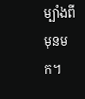ម្បាំងពីមុនមក។